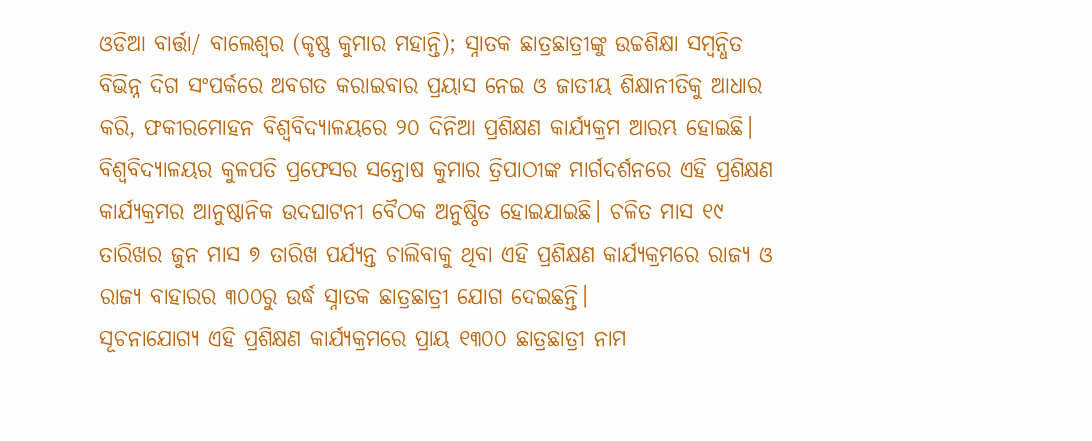ଓଡିଆ ବାର୍ତ୍ତା/ ବାଲେଶ୍ବର (କୃଷ୍ଣ କୁମାର ମହାନ୍ତି); ସ୍ନାତକ ଛାତ୍ରଛାତ୍ରୀଙ୍କୁ ଉଚ୍ଚଶିକ୍ଷା ସମ୍ବନ୍ଧିତ ବିଭିନ୍ନ ଦିଗ ସଂପର୍କରେ ଅବଗତ କରାଇବାର ପ୍ରୟାସ ନେଇ ଓ ଜାତୀୟ ଶିକ୍ଷାନୀତିକୁ ଆଧାର କରି, ଫକୀରମୋହନ ବିଶ୍ୱବିଦ୍ୟାଳୟରେ ୨୦ ଦିନିଆ ପ୍ରଶିକ୍ଷଣ କାର୍ଯ୍ୟକ୍ରମ ଆରମ୍ଭ ହୋଇଛି।
ବିଶ୍ୱବିଦ୍ୟାଳୟର କୁଳପତି ପ୍ରଫେସର ସନ୍ତୋଷ କୁମାର ତ୍ରିପାଠୀଙ୍କ ମାର୍ଗଦର୍ଶନରେ ଏହି ପ୍ରଶିକ୍ଷଣ କାର୍ଯ୍ୟକ୍ରମର ଆନୁଷ୍ଠାନିକ ଉଦଘାଟନୀ ବୈଠକ ଅନୁଷ୍ଠିତ ହୋଇଯାଇଛି। ଚଳିତ ମାସ ୧୯ ତାରିଖର ଜୁନ ମାସ ୭ ତାରିଖ ପର୍ଯ୍ୟନ୍ତ ଚାଲିବାକୁ ଥିବା ଏହି ପ୍ରଶିକ୍ଷଣ କାର୍ଯ୍ୟକ୍ରମରେ ରାଜ୍ୟ ଓ ରାଜ୍ୟ ବାହାରର ୩୦୦ରୁ ଉର୍ଦ୍ଧ ସ୍ନାତକ ଛାତ୍ରଛାତ୍ରୀ ଯୋଗ ଦେଇଛନ୍ତି।
ସୂଚନାଯୋଗ୍ଯ ଏହି ପ୍ରଶିକ୍ଷଣ କାର୍ଯ୍ୟକ୍ରମରେ ପ୍ରାୟ ୧୩୦୦ ଛାତ୍ରଛାତ୍ରୀ ନାମ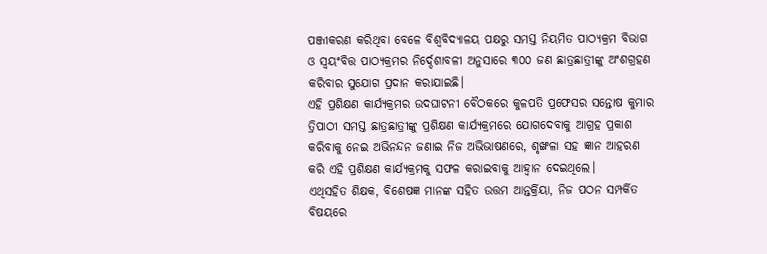ପଞ୍ଜୀକରଣ କରିଥିବା ବେଳେ ବିଶ୍ବବିଦ୍ୟାଳୟ ପକ୍ଷରୁ ସମସ୍ତ ନିୟମିତ ପାଠ୍ୟକ୍ରମ ବିଭାଗ ଓ ସ୍ୱୟଂବିତ୍ତ ପାଠ୍ୟକ୍ରମର ନିର୍ଦ୍ଦେଶାବଳୀ ଅନୁସାରେ ୩୦୦ ଜଣ ଛାତ୍ରଛାତ୍ରୀଙ୍କୁ ଅଂଶଗ୍ରହଣ କରିବାର ସୁଯୋଗ ପ୍ରଦାନ କରାଯାଇଛି।
ଏହି ପ୍ରଶିକ୍ଷଣ କାର୍ଯ୍ୟକ୍ରମର ଉଦଘାଟନୀ ବୈଠକରେ କୁଳପତି ପ୍ରଫେସର ସନ୍ତୋଷ କୁମାର ତ୍ରିପାଠୀ ସମସ୍ତ ଛାତ୍ରଛାତ୍ରୀଙ୍କୁ ପ୍ରଶିକ୍ଷଣ କାର୍ଯ୍ୟକ୍ରମରେ ଯୋଗଦେବାକୁ ଆଗ୍ରହ ପ୍ରକାଶ କରିବାକୁ ନେଇ ଅଭିନନ୍ଦନ ଜଣାଇ ନିଜ ଅଭିଭାଷଣରେ, ଶୃଙ୍ଖଳା ସହ ଜ୍ଞାନ ଆହରଣ କରି ଏହି ପ୍ରଶିକ୍ଷଣ କାର୍ଯ୍ୟକ୍ରମକୁ ସଫଳ କରାଇବାକୁ ଆହ୍ବାନ ଦେଇଥିଲେ।
ଏଥିସହିତ ଶିକ୍ଷକ, ବିଶେଷଜ୍ଞ ମାନଙ୍କ ସହିତ ଉତ୍ତମ ଆନ୍ତର୍କ୍ରିୟା, ନିଜ ପଠନ ସମ୍ପର୍କିତ ବିଷୟରେ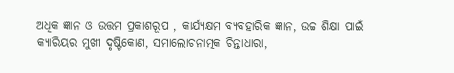ଅଧିକ ଜ୍ଞାନ ଓ ଉତ୍ତମ ପ୍ରକାଶରୂପ , କାର୍ଯ୍ୟକ୍ଷମ ବ୍ୟବହାରିକ ଜ୍ଞାନ, ଉଚ୍ଚ ଶିକ୍ଷା ପାଇଁ କ୍ୟାରିୟର ମୁଖୀ ଦୃଷ୍ଟିକୋଣ, ସମାଲୋଚନାତ୍ମକ ଚିନ୍ତାଧାରା,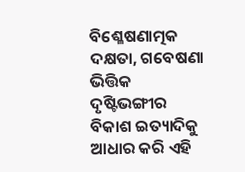ବିଶ୍ଳେଷଣାତ୍ମକ ଦକ୍ଷତା, ଗବେଷଣା ଭିତ୍ତିକ ଦୃଷ୍ଟିଭଙ୍ଗୀର ବିକାଶ ଇତ୍ୟାଦିକୁ ଆଧାର କରି ଏହି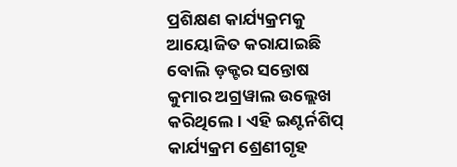ପ୍ରଶିକ୍ଷଣ କାର୍ଯ୍ୟକ୍ରମକୁ ଆୟୋଜିତ କରାଯାଇଛି ବୋଲି ଡ଼କ୍ଟର ସନ୍ତୋଷ କୁମାର ଅଗ୍ରୱାଲ ଉଲ୍ଲେଖ କରିଥିଲେ। ଏହି ଇଣ୍ଟର୍ନଶିପ୍ କାର୍ଯ୍ୟକ୍ରମ ଶ୍ରେଣୀଗୃହ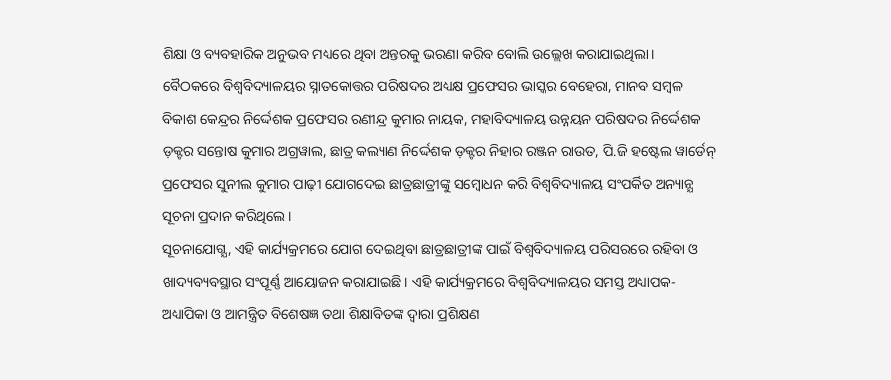ଶିକ୍ଷା ଓ ବ୍ୟବହାରିକ ଅନୁଭବ ମଧ୍ୟରେ ଥିବା ଅନ୍ତରକୁ ଭରଣା କରିବ ବୋଲି ଉଲ୍ଲେଖ କରାଯାଇଥିଲା।
ବୈଠକରେ ବିଶ୍ବବିଦ୍ୟାଳୟର ସ୍ନାତକୋତ୍ତର ପରିଷଦର ଅଧ୍ୟକ୍ଷ ପ୍ରଫେସର ଭାସ୍କର ବେହେରା, ମାନବ ସମ୍ବଳ ବିକାଶ କେନ୍ଦ୍ରର ନିର୍ଦ୍ଦେଶକ ପ୍ରଫେସର ରଣୀନ୍ଦ୍ର କୁମାର ନାୟକ, ମହାବିଦ୍ୟାଳୟ ଉନ୍ନୟନ ପରିଷଦର ନିର୍ଦ୍ଦେଶକ ଡ଼କ୍ଟର ସନ୍ତୋଷ କୁମାର ଅଗ୍ରୱାଲ, ଛାତ୍ର କଲ୍ୟାଣ ନିର୍ଦ୍ଦେଶକ ଡ଼କ୍ଟର ନିହାର ରଞ୍ଜନ ରାଉତ, ପି.ଜି ହଷ୍ଟେଲ ୱାର୍ଡେନ୍ ପ୍ରଫେସର ସୁନୀଲ କୁମାର ପାଢ଼ୀ ଯୋଗଦେଇ ଛାତ୍ରଛାତ୍ରୀଙ୍କୁ ସମ୍ବୋଧନ କରି ବିଶ୍ୱବିଦ୍ୟାଳୟ ସଂପର୍କିତ ଅନ୍ୟାନ୍ଯ ସୂଚନା ପ୍ରଦାନ କରିଥିଲେ।
ସୂଚନାଯୋଗ୍ଯ, ଏହି କାର୍ଯ୍ୟକ୍ରମରେ ଯୋଗ ଦେଇଥିବା ଛାତ୍ରଛାତ୍ରୀଙ୍କ ପାଇଁ ବିଶ୍ବବିଦ୍ୟାଳୟ ପରିସରରେ ରହିବା ଓ ଖାଦ୍ୟବ୍ୟବସ୍ଥାର ସଂପୂର୍ଣ୍ଣ ଆୟୋଜନ କରାଯାଇଛି। ଏହି କାର୍ଯ୍ୟକ୍ରମରେ ବିଶ୍ବବିଦ୍ୟାଳୟର ସମସ୍ତ ଅଧ୍ୟାପକ-ଅଧ୍ୟାପିକା ଓ ଆମନ୍ତ୍ରିତ ବିଶେଷଜ୍ଞ ତଥା ଶିକ୍ଷାବିତଙ୍କ ଦ୍ବାରା ପ୍ରଶିକ୍ଷଣ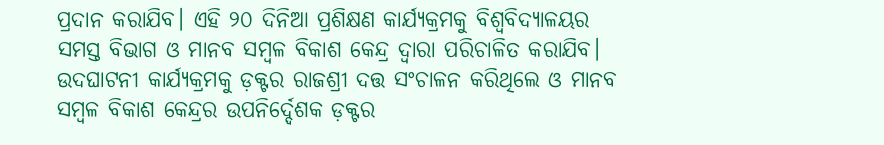ପ୍ରଦାନ କରାଯିବ। ଏହି ୨୦ ଦିନିଆ ପ୍ରଶିକ୍ଷଣ କାର୍ଯ୍ୟକ୍ରମକୁ ବିଶ୍ବବିଦ୍ୟାଳୟର ସମସ୍ତ ବିଭାଗ ଓ ମାନବ ସମ୍ବଳ ବିକାଶ କେନ୍ଦ୍ର ଦ୍ବାରା ପରିଚାଳିତ କରାଯିବ। ଉଦଘାଟନୀ କାର୍ଯ୍ୟକ୍ରମକୁ ଡ଼କ୍ଟର ରାଜଶ୍ରୀ ଦତ୍ତ ସଂଚାଳନ କରିଥିଲେ ଓ ମାନବ ସମ୍ବଳ ବିକାଶ କେନ୍ଦ୍ରର ଉପନିର୍ଦ୍ଦେଶକ ଡ଼କ୍ଟର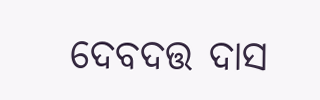ଦେବଦତ୍ତ ଦାସ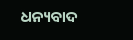ଧନ୍ୟବାଦ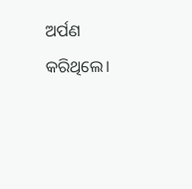ଅର୍ପଣ କରିଥିଲେ।